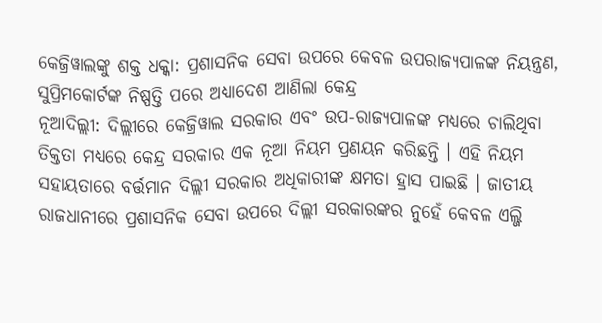କେଜ୍ରିୱାଲଙ୍କୁ ଶକ୍ତ ଧକ୍କା: ପ୍ରଶାସନିକ ସେବା ଉପରେ କେବଳ ଉପରାଜ୍ୟପାଳଙ୍କ ନିୟନ୍ତ୍ରଣ, ସୁପ୍ରିମକୋର୍ଟଙ୍କ ନିଷ୍ପତ୍ତି ପରେ ଅଧ୍ୟାଦେଶ ଆଣିଲା କେନ୍ଦ୍ର
ନୂଆଦିଲ୍ଲୀ: ଦିଲ୍ଲୀରେ କେଜ୍ରିୱାଲ ସରକାର ଏବଂ ଉପ-ରାଜ୍ୟପାଳଙ୍କ ମଧ୍ୟରେ ଚାଲିଥିବା ତିକ୍ତତା ମଧ୍ୟରେ କେନ୍ଦ୍ର ସରକାର ଏକ ନୂଆ ନିୟମ ପ୍ରଣୟନ କରିଛନ୍ତି । ଏହି ନିୟମ ସହାୟତାରେ ବର୍ତ୍ତମାନ ଦିଲ୍ଲୀ ସରକାର ଅଧିକାରୀଙ୍କ କ୍ଷମତା ହ୍ରାସ ପାଇଛି । ଜାତୀୟ ରାଜଧାନୀରେ ପ୍ରଶାସନିକ ସେବା ଉପରେ ଦିଲ୍ଲୀ ସରକାରଙ୍କର ନୁହେଁ କେବଳ ଏଲ୍ଜି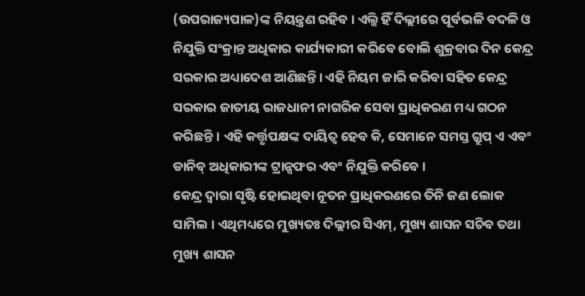(ଉପରାଜ୍ୟପାଳ)ଙ୍କ ନିୟନ୍ତ୍ରଣ ରହିବ। ଏଲ୍ଜି ହିଁ ଦିଲ୍ଲୀରେ ପୂର୍ବଭଳି ବଦଳି ଓ ନିଯୁକ୍ତି ସଂକ୍ରାନ୍ତ ଅଧିକାର କାର୍ଯ୍ୟକାରୀ କରିବେ ବୋଲି ଶୁକ୍ରବାର ଦିନ କେନ୍ଦ୍ର ସରକାର ଅଧ୍ୟାଦେଶ ଆଣିଛନ୍ତି। ଏହି ନିୟମ ଜାରି କରିବା ସହିତ କେନ୍ଦ୍ର ସରକାର ଜାତୀୟ ରାଜଧାନୀ ନାଗରିକ ସେବା ପ୍ରାଧିକରଣ ମଧ୍ୟ ଗଠନ କରିଛନ୍ତି । ଏହି କର୍ତ୍ତୃପକ୍ଷଙ୍କ ଦାୟିତ୍ୱ ହେବ କି, ସେମାନେ ସମସ୍ତ ଗ୍ରୁପ୍ ଏ ଏବଂ ଡାନିବ୍ ଅଧିକାରୀଙ୍କ ଟ୍ରାନ୍ସଫର ଏବଂ ନିଯୁକ୍ତି କରିବେ ।
କେନ୍ଦ୍ର ଦ୍ୱାରା ସୃଷ୍ଟି ହୋଇଥିବା ନୂତନ ପ୍ରାଧିକରଣରେ ତିନି ଜଣ ଲୋକ ସାମିଲ । ଏଥିମଧ୍ୟରେ ମୁଖ୍ୟତଃ ଦିଲ୍ଲୀର ସିଏମ୍, ମୁଖ୍ୟ ଶାସନ ସଚିବ ତଥା ମୁଖ୍ୟ ଶାସନ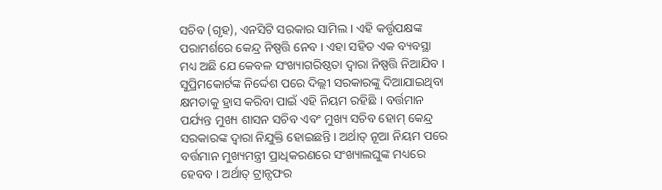ସଚିବ (ଗୃହ), ଏନସିଟି ସରକାର ସାମିଲ । ଏହି କର୍ତ୍ତୃପକ୍ଷଙ୍କ ପରାମର୍ଶରେ କେନ୍ଦ୍ର ନିଷ୍ପତ୍ତି ନେବ । ଏହା ସହିତ ଏକ ବ୍ୟବସ୍ଥା ମଧ୍ୟ ଅଛି ଯେ କେବଳ ସଂଖ୍ୟାଗରିଷ୍ଠତା ଦ୍ୱାରା ନିଷ୍ପତ୍ତି ନିଆଯିବ ।
ସୁପ୍ରିମକୋର୍ଟଙ୍କ ନିର୍ଦ୍ଦେଶ ପରେ ଦିଲ୍ଲୀ ସରକାରଙ୍କୁ ଦିଆଯାଇଥିବା କ୍ଷମତାକୁ ହ୍ରାସ କରିବା ପାଇଁ ଏହି ନିୟମ ରହିଛି । ବର୍ତ୍ତମାନ ପର୍ଯ୍ୟନ୍ତ ମୁଖ୍ୟ ଶାସନ ସଚିବ ଏବଂ ମୁଖ୍ୟ ସଚିବ ହୋମ୍ କେନ୍ଦ୍ର ସରକାରଙ୍କ ଦ୍ୱାରା ନିଯୁକ୍ତି ହୋଇଛନ୍ତି । ଅର୍ଥାତ୍ ନୂଆ ନିୟମ ପରେ ବର୍ତ୍ତମାନ ମୁଖ୍ୟମନ୍ତ୍ରୀ ପ୍ରାଧିକରଣରେ ସଂଖ୍ୟାଲଘୁଙ୍କ ମଧ୍ୟରେ ହେବବ । ଅର୍ଥାତ୍ ଟ୍ରାନ୍ସଫର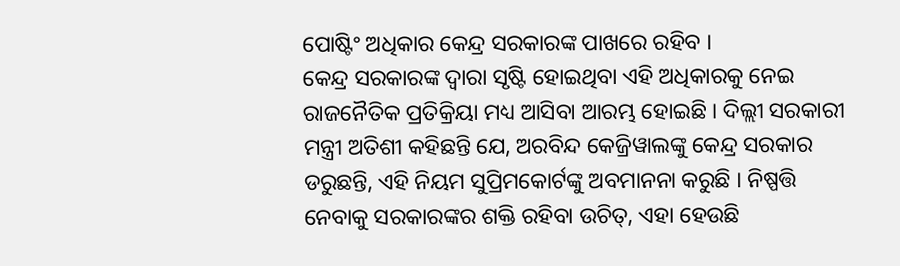ପୋଷ୍ଟିଂ ଅଧିକାର କେନ୍ଦ୍ର ସରକାରଙ୍କ ପାଖରେ ରହିବ ।
କେନ୍ଦ୍ର ସରକାରଙ୍କ ଦ୍ୱାରା ସୃଷ୍ଟି ହୋଇଥିବା ଏହି ଅଧିକାରକୁ ନେଇ ରାଜନୈତିକ ପ୍ରତିକ୍ରିୟା ମଧ୍ୟ ଆସିବା ଆରମ୍ଭ ହୋଇଛି । ଦିଲ୍ଲୀ ସରକାରୀ ମନ୍ତ୍ରୀ ଅତିଶୀ କହିଛନ୍ତି ଯେ, ଅରବିନ୍ଦ କେଜ୍ରିୱାଲଙ୍କୁ କେନ୍ଦ୍ର ସରକାର ଡରୁଛନ୍ତି, ଏହି ନିୟମ ସୁପ୍ରିମକୋର୍ଟଙ୍କୁ ଅବମାନନା କରୁଛି । ନିଷ୍ପତ୍ତି ନେବାକୁ ସରକାରଙ୍କର ଶକ୍ତି ରହିବା ଉଚିତ୍, ଏହା ହେଉଛି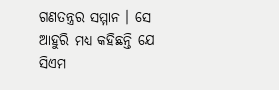ଗଣତନ୍ତ୍ରର ସମ୍ମାନ । ସେ ଆହୁରି ମଧ୍ୟ କହିଛନ୍ତି ଯେ ସିଏମ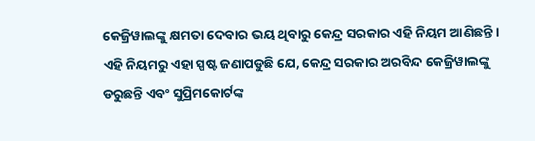କେଜ୍ରିୱାଲଙ୍କୁ କ୍ଷମତା ଦେବାର ଭୟ ଥିବାରୁ କେନ୍ଦ୍ର ସରକାର ଏହି ନିୟମ ଆଣିଛନ୍ତି । ଏହି ନିୟମରୁ ଏହା ସ୍ପଷ୍ଟ ଜଣାପଡୁଛି ଯେ, କେନ୍ଦ୍ର ସରକାର ଅରବିନ୍ଦ କେଜ୍ରିୱାଲଙ୍କୁ ଡରୁଛନ୍ତି ଏବଂ ସୁପ୍ରିମକୋର୍ଟଙ୍କ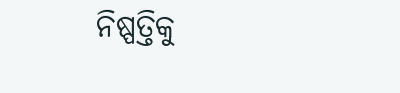ନିଷ୍ପତ୍ତିକୁ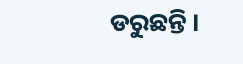ଡରୁଛନ୍ତି ।